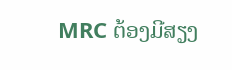MRC ຕ້ອງມີສຽງ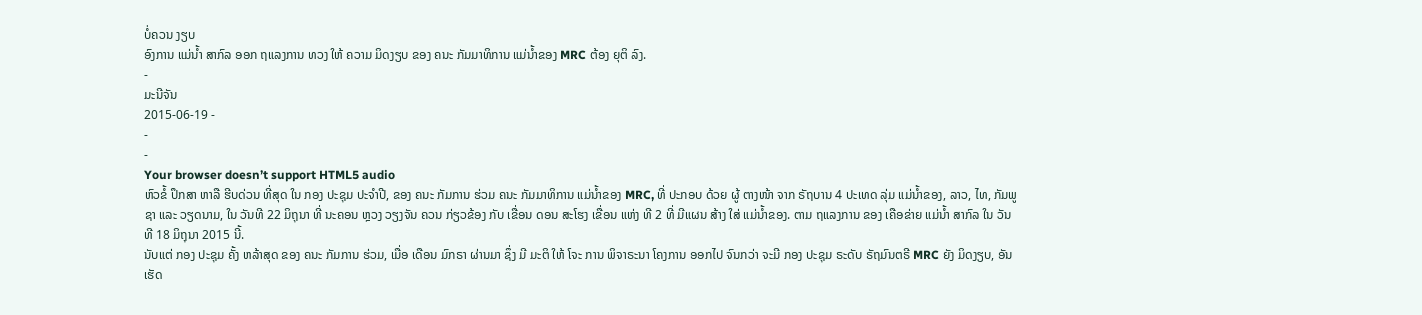ບໍ່ຄວນ ງຽບ
ອົງການ ແມ່ນໍ້າ ສາກົລ ອອກ ຖແລງການ ທວງ ໃຫ້ ຄວາມ ມິດງຽບ ຂອງ ຄນະ ກັມມາທິການ ແມ່ນໍ້າຂອງ MRC ຕ້ອງ ຍຸຕິ ລົງ.
-
ມະນີຈັນ
2015-06-19 -
-
-
Your browser doesn’t support HTML5 audio
ຫົວຂໍ້ ປຶກສາ ຫາລື ຮີບດ່ວນ ທີ່ສຸດ ໃນ ກອງ ປະຊຸມ ປະຈໍາປີ, ຂອງ ຄນະ ກັມການ ຮ່ວມ ຄນະ ກັມມາທິການ ແມ່ນໍ້າຂອງ MRC, ທີ່ ປະກອບ ດ້ວຍ ຜູ້ ຕາງໜ້າ ຈາກ ຣັຖບານ 4 ປະເທດ ລຸ່ມ ແມ່ນໍ້າຂອງ, ລາວ, ໄທ, ກັມພູຊາ ແລະ ວຽດນາມ, ໃນ ວັນທີ 22 ມິຖຸນາ ທີ່ ນະຄອນ ຫຼວງ ວຽງຈັນ ຄວນ ກ່ຽວຂ້ອງ ກັບ ເຂື່ອນ ດອນ ສະໂຮງ ເຂື່ອນ ແຫ່ງ ທີ 2 ທີ່ ມີແຜນ ສ້າງ ໃສ່ ແມ່ນໍ້າຂອງ. ຕາມ ຖແລງການ ຂອງ ເຄືອຂ່າຍ ແມ່ນໍ້າ ສາກົລ ໃນ ວັນທີ 18 ມິຖຸນາ 2015 ນີ້.
ນັບແຕ່ ກອງ ປະຊຸມ ຄັ້ງ ຫລ້າສຸດ ຂອງ ຄນະ ກັມການ ຮ່ວມ, ເມື່ອ ເດືອນ ມົກຣາ ຜ່ານມາ ຊຶ່ງ ມີ ມະຕິ ໃຫ້ ໂຈະ ການ ພິຈາຣະນາ ໂຄງການ ອອກໄປ ຈົນກວ່າ ຈະມີ ກອງ ປະຊຸມ ຣະດັບ ຣັຖມົນຕຣີ MRC ຍັງ ມິດງຽບ, ອັນ ເຮັດ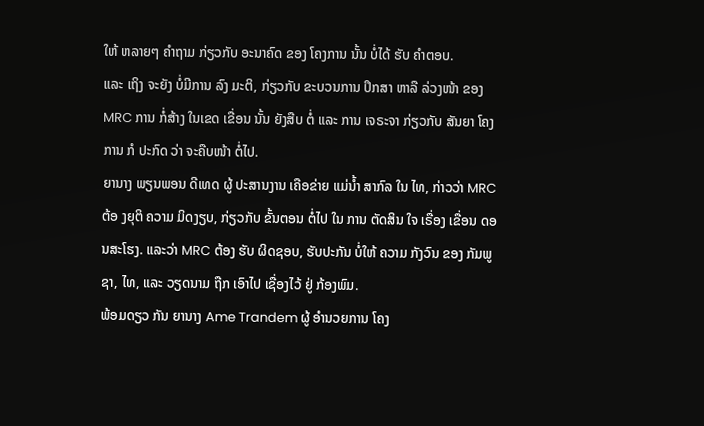ໃຫ້ ຫລາຍໆ ຄໍາຖາມ ກ່ຽວກັບ ອະນາຄົດ ຂອງ ໂຄງການ ນັ້ນ ບໍ່ໄດ້ ຮັບ ຄໍາຕອບ.
ແລະ ເຖິງ ຈະຍັງ ບໍ່ມີການ ລົງ ມະຕິ, ກ່ຽວກັບ ຂະບວນການ ປຶກສາ ຫາລື ລ່ວງໜ້າ ຂອງ MRC ການ ກໍ່ສ້າງ ໃນເຂດ ເຂື່ອນ ນັ້ນ ຍັງສືບ ຕໍ່ ແລະ ການ ເຈຣະຈາ ກ່ຽວກັບ ສັນຍາ ໂຄງການ ກໍ ປະກົດ ວ່າ ຈະຄືບໜ້າ ຕໍ່ໄປ.
ຍານາງ ພຽນພອນ ດີເທດ ຜູ້ ປະສານງານ ເຄືອຂ່າຍ ແມ່ນໍ້າ ສາກົລ ໃນ ໄທ, ກ່າວວ່າ MRC ຕ້ອ ງຍຸຕິ ຄວາມ ມິດງຽບ, ກ່ຽວກັບ ຂັ້ນຕອນ ຕໍ່ໄປ ໃນ ການ ຕັດສິນ ໃຈ ເຣື່ອງ ເຂື່ອນ ດອນສະໂຮງ. ແລະວ່າ MRC ຕ້ອງ ຮັບ ຜິດຊອບ, ຮັບປະກັນ ບໍ່ໃຫ້ ຄວາມ ກັງວົນ ຂອງ ກັມພູຊາ, ໄທ, ແລະ ວຽດນາມ ຖືກ ເອົາໄປ ເຊື່ອງໄວ້ ຢູ່ ກ້ອງພົມ.
ພ້ອມດຽວ ກັນ ຍານາງ Ame Trandem ຜູ້ ອໍານວຍການ ໂຄງ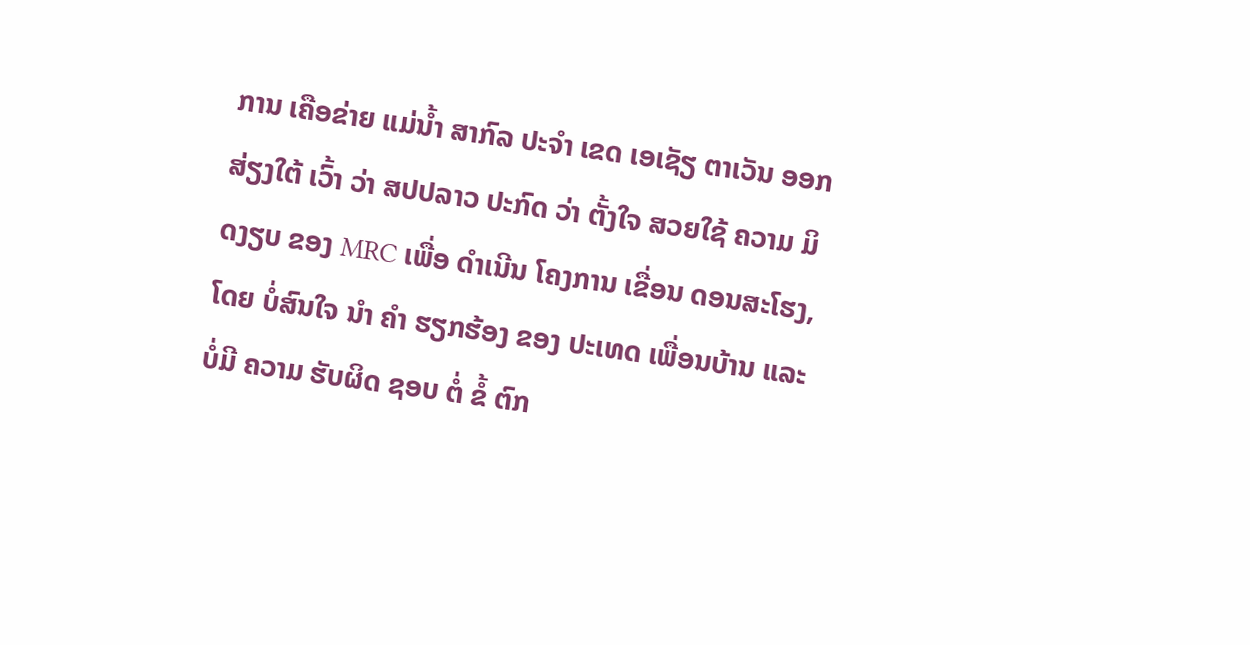ການ ເຄືອຂ່າຍ ແມ່ນໍ້າ ສາກົລ ປະຈຳ ເຂດ ເອເຊັຽ ຕາເວັນ ອອກ ສ່ຽງໃຕ້ ເວົ້າ ວ່າ ສປປລາວ ປະກົດ ວ່າ ຕັ້ງໃຈ ສວຍໃຊ້ ຄວາມ ມິດງຽບ ຂອງ MRC ເພື່ອ ດໍາເນີນ ໂຄງການ ເຂື່ອນ ດອນສະໂຮງ, ໂດຍ ບໍ່ສົນໃຈ ນຳ ຄໍາ ຮຽກຮ້ອງ ຂອງ ປະເທດ ເພື່ອນບ້ານ ແລະ ບໍ່ມີ ຄວາມ ຮັບຜິດ ຊອບ ຕໍ່ ຂໍ້ ຕົກ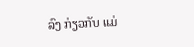ລົງ ກ່ຽວກັບ ແມ່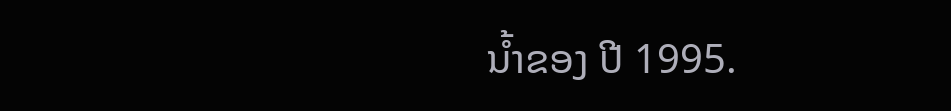ນໍ້າຂອງ ປີ 1995.